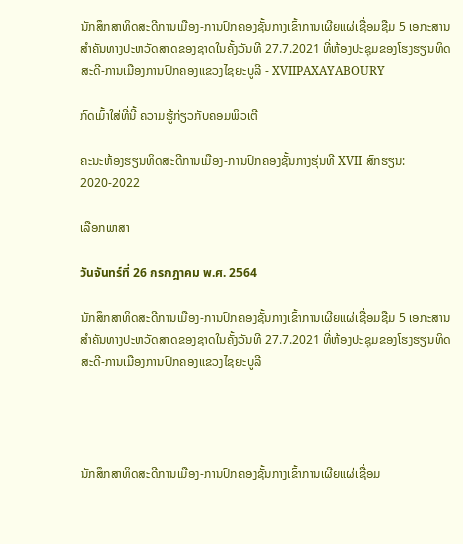ນັກສຶກສາທິດສະດີການເມືອງ-ການປົກຄອງຊັ້ນກາງເຂົ້າການເຜີຍແຜ່ເຊື່ອມຊືມ 5 ເອກະສານສຳຄັນທາງປະຫວັດສາດຂອງຊາດໃນຄັ້ງວັນທີ 27.7.2021 ທີ່ຫ້ອງປະຊຸມຂອງໂຮງຮຽນທິດສະດີ-ການເມືອງການປົກຄອງແຂວງໄຊຍະບູລີ - XVIIPAXAYABOURY

ກົດເມົ້າໃສ່ທີ່ນີ້ ຄວາມຮູ້ກ່ຽວກັບຄອມພິວເຕີ

ຄະນະຫ້ອງຮຽນທິດສະດີການເມືອງ-ການປົກຄອງຊັ້ນກາງຮຸ່ນທີ XVII ສົກຮຽນ: 2020-2022

ເລືອກພາສາ

วันจันทร์ที่ 26 กรกฎาคม พ.ศ. 2564

ນັກສຶກສາທິດສະດີການເມືອງ-ການປົກຄອງຊັ້ນກາງເຂົ້າການເຜີຍແຜ່ເຊື່ອມຊືມ 5 ເອກະສານສຳຄັນທາງປະຫວັດສາດຂອງຊາດໃນຄັ້ງວັນທີ 27.7.2021 ທີ່ຫ້ອງປະຊຸມຂອງໂຮງຮຽນທິດສະດີ-ການເມືອງການປົກຄອງແຂວງໄຊຍະບູລີ




ນັກສຶກສາທິດສະດີການເມືອງ-ການປົກຄອງຊັ້ນກາງເຂົ້າການເຜີຍແຜ່ເຊື່ອມ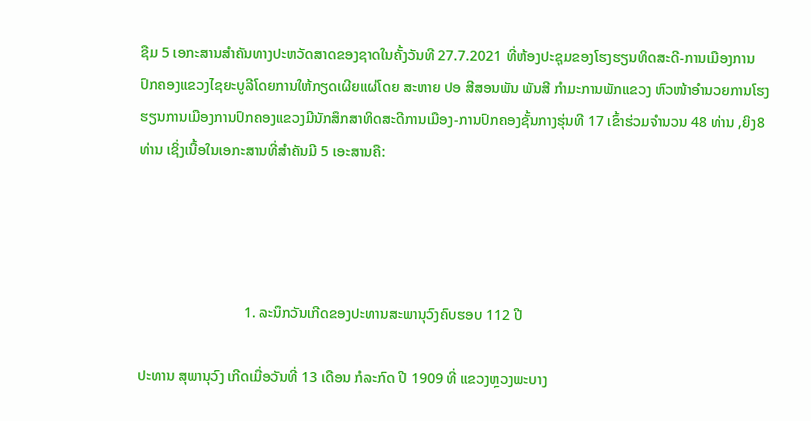ຊືມ 5 ເອກະສານສຳຄັນທາງປະຫວັດສາດຂອງຊາດໃນຄັ້ງວັນທີ 27.7.2021 ທີ່ຫ້ອງປະຊຸມຂອງໂຮງຮຽນທິດສະດີ-ການເມືອງການປົກຄອງແຂວງໄຊຍະບູລີໂດຍການໃຫ້ກຽດເຜີຍແຜ່ໂດຍ ສະຫາຍ ປອ ສີສອນພັນ ພັນສີ ກຳມະການພັກແຂວງ ຫົວໜ້າອຳນວຍການໂຮງຮຽນການເມືອງການປົກຄອງແຂວງມີນັກສຶກສາທິດສະດີການເມືອງ-ການປົກຄອງຊັ້ນກາງຮຸ່ນທີ 17 ເຂົ້າຮ່ວມຈຳນວນ 48 ທ່ານ ,ຍິງ8 ທ່ານ ເຊິ່ງເນື້ອໃນເອກະສານທີ່ສຳຄັນມີ 5 ເອະສານຄື:




                             1. ລະນຶກວັນເກີດຂອງປະທານສະພານຸວົງຄົບຮອບ 112 ປີ

ປະທານ ສຸພານຸວົງ ເກີດເມື່ອວັນທີ່ 13 ເດືອນ ກໍລະກົດ ປີ 1909 ທີ່ ແຂວງຫຼວງພະບາງ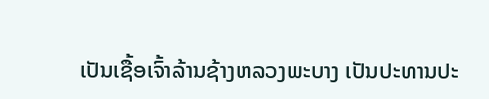ເປັນເຊື້ອເຈົ້າລ້ານຊ້າງຫລວງພະບາງ ເປັນປະທານປະ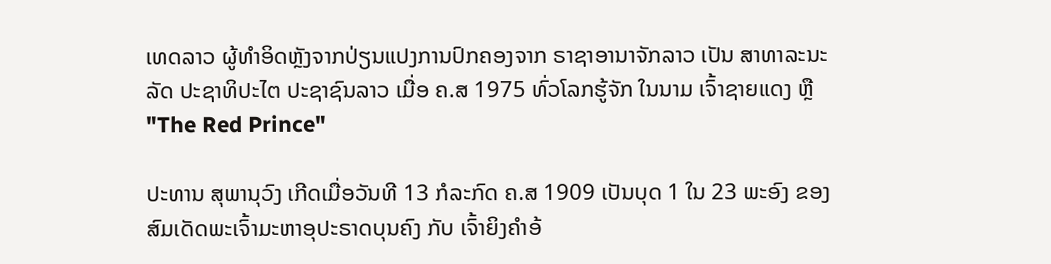ເທດລາວ ຜູ້ທຳອິດຫຼັງຈາກປ່ຽນແປງການປົກຄອງຈາກ ຣາຊາອານາຈັກລາວ ເປັນ ສາທາລະນະລັດ ປະຊາທິປະໄຕ ປະຊາຊົນລາວ ເມື່ອ ຄ.ສ 1975 ທົ່ວໂລກຮູ້ຈັກ ໃນນາມ ເຈົ້າຊາຍແດງ ຫຼື "The Red Prince"

ປະທານ ສຸພານຸວົງ ເກີດເມື່ອວັນທີ 13 ກໍລະກົດ ຄ.ສ 1909 ເປັນບຸດ 1 ໃນ 23 ພະອົງ ຂອງສົມເດັດພະເຈົ້າມະຫາອຸປະຣາດບຸນຄົງ ກັບ ເຈົ້າຍິງຄຳອ້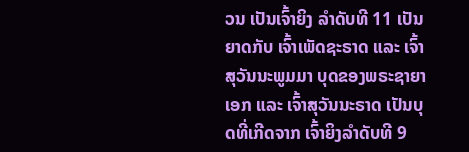ວນ ເປັນເຈົ້າຍິງ ລຳດັບທີ 11 ເປັນຍາດກັບ ເຈົ້າເພັດຊະຣາດ ແລະ ເຈົ້າສຸວັນນະພູມມາ ບຸດຂອງພຣະຊາຍາເອກ ແລະ ເຈົ້າສຸວັນນະຣາດ ເປັນບຸດທີ່ເກີດຈາກ ເຈົ້າຍິງລຳດັບທີ 9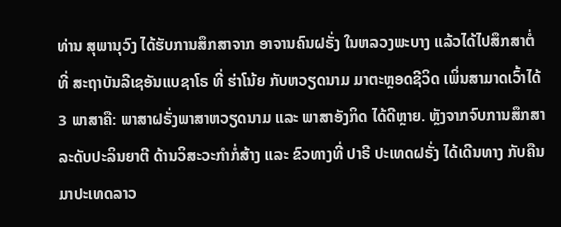ທ່ານ ສຸພານຸວົງ ໄດ້ຮັບການສຶກສາຈາກ ອາຈານຄົນຝຣັ່ງ ໃນຫລວງພະບາງ ແລ້ວໄດ້ໄປສຶກສາຕໍ່ທີ່ ສະຖາບັນລີເຊອັນແບຊາໂຣ ທີ່ ຮ່າໂນ້ຍ ກັບຫວຽດນາມ ມາຕະຫຼອດຊີວິດ ເພິ່ນສາມາດເວົ້າໄດ້ 3 ພາສາຄື: ພາສາຝຣັ່ງພາສາຫວຽດນາມ ແລະ ພາສາອັງກິດ ໄດ້ດີຫຼາຍ. ຫຼັງຈາກຈົບການສຶກສາລະດັບປະລິນຍາຕີ ດ້ານວິສະວະກຳກໍ່ສ້າງ ແລະ ຂົວທາງທີ່ ປາຣີ ປະເທດຝຣັ່ງ ໄດ້ເດີນທາງ ກັບຄືນມາປະເທດລາວ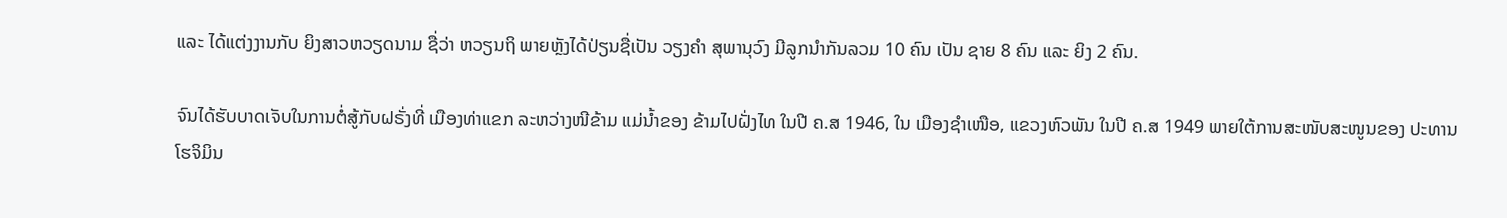ແລະ ໄດ້ແຕ່ງງານກັບ ຍິງສາວຫວຽດນາມ ຊື່ວ່າ ຫວຽນຖິ ພາຍຫຼັງໄດ້ປ່ຽນຊື່ເປັນ ວຽງຄຳ ສຸພານຸວົງ ມີລູກນຳກັນລວມ 10 ຄົນ ເປັນ ຊາຍ 8 ຄົນ ແລະ ຍິງ 2 ຄົນ.

ຈົນໄດ້ຮັບບາດເຈັບໃນການຕໍ່ສູ້ກັບຝຣັ່ງທີ່ ເມືອງທ່າແຂກ ລະຫວ່າງໜີຂ້າມ ແມ່ນ້ຳຂອງ ຂ້າມໄປຝັ່ງໄທ ໃນປີ ຄ.ສ 1946, ໃນ ເມືອງຊຳເໜືອ, ແຂວງຫົວພັນ ໃນປີ ຄ.ສ 1949 ພາຍໃຕ້ການສະໜັບສະໜູນຂອງ ປະທານ ໂຮຈິມິນ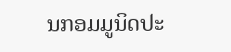ນກອມມູນິດປະ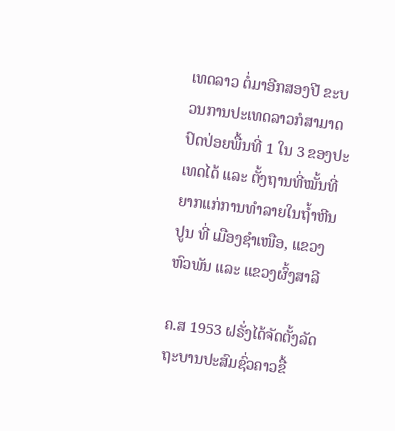ເທດລາວ ຕໍ່ມາອີກສອງປີ ຂະບວນການປະເທດລາວກໍສາມາດ ປົດປ່ອຍພື້ນທີ່ 1 ໃນ 3 ຂອງປະເທດໄດ້ ແລະ ຕັ້ງຖານທີ່ໝັ້ນທີ່ຍາກແກ່ການທຳລາຍໃນຖ້ຳຫີນປູນ ທີ່ ເມືອງຊຳເໜືອ, ແຂວງຫົວພັນ ແລະ ແຂວງຜົ້ງສາລີ

ຄ.ສ 1953 ຝຣັ່ງໄດ້ຈັດຕັ້ງລັດຖະບານປະສົມຊົ່ວຄາວຂື້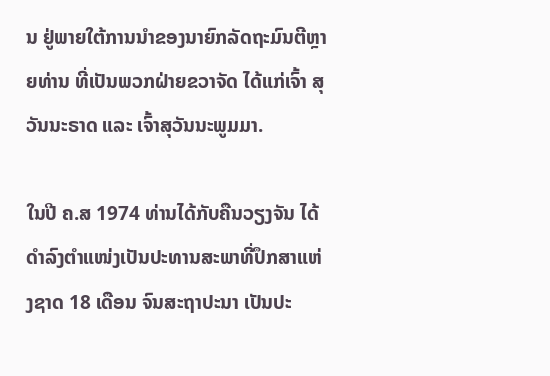ນ ຢູ່ພາຍໃຕ້ການນຳຂອງນາຍົກລັດຖະມົນຕີຫຼາຍທ່ານ ທີ່ເປັນພວກຝ່າຍຂວາຈັດ ໄດ້ແກ່ເຈົ້າ ສຸວັນນະຣາດ ແລະ ເຈົ້າສຸວັນນະພູມມາ.

ໃນປີ ຄ.ສ 1974 ທ່ານໄດ້ກັບຄືນວຽງຈັນ ໄດ້ດຳລົງຕຳແໜ່ງເປັນປະທານສະພາທີ່ປຶກສາແຫ່ງຊາດ 18 ເດືອນ ຈົນສະຖາປະນາ ເປັນປະ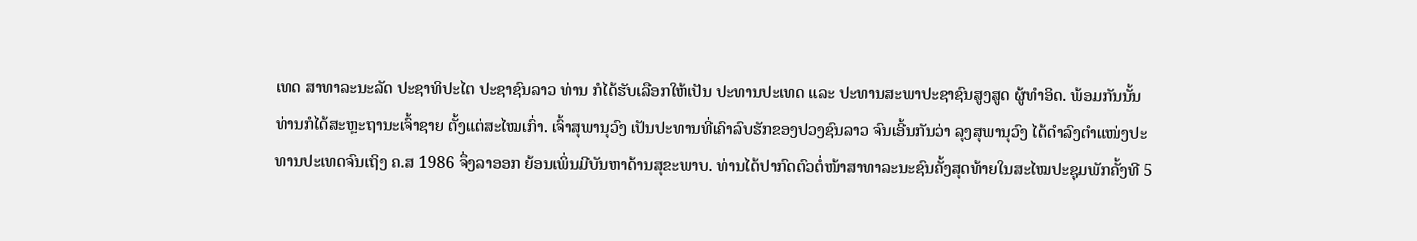ເທດ ສາທາລະນະລັດ ປະຊາທິປະໄຕ ປະຊາຊົນລາວ ທ່ານ ກໍໄດ້ຮັບເລືອກໃຫ້ເປັນ ປະທານປະເທດ ແລະ ປະທານສະພາປະຊາຊົນສູງສູດ ຜູ້ທຳອິດ. ພ້ອມກັນນັ້ນ ທ່ານກໍໄດ້ສະຫຼະຖານະເຈົ້າຊາຍ ຕັ້ງແຕ່ສະໄໝເກົ່າ. ເຈົ້າສຸພານຸວົງ ເປັນປະທານທີ່ເຄົາລົບຮັກຂອງປວງຊົນລາວ ຈົນເອີ້ນກັນວ່າ ລຸງສຸພານຸວົງ ໄດ້ດຳລົງຕຳແໜ່ງປະທານປະເທດຈົນເຖິງ ຄ.ສ 1986 ຈຶ່ງລາອອກ ຍ້ອນເພິ່ນມີບັນຫາດ້ານສຸຂະພາບ. ທ່ານໄດ້ປາກົດຕົວຕໍ່ໜ້າສາທາລະນະຊົນຄັ້ງສຸດທ້າຍໃນສະໄໝປະຊຸມພັກຄັ້ງທີ 5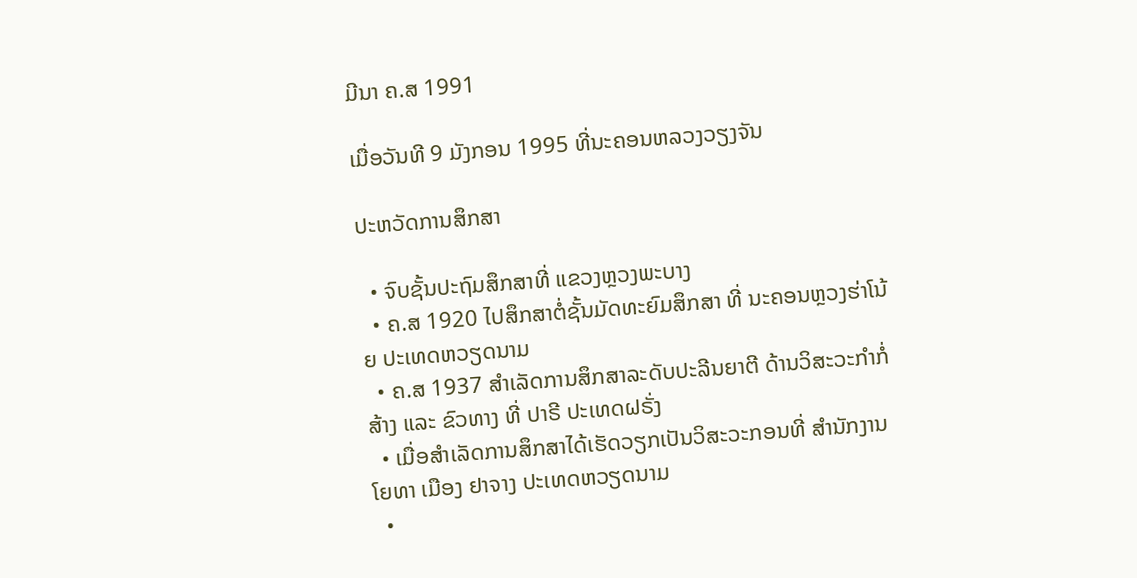ມີນາ ຄ.ສ 1991

ເມື່ອວັນທີ 9 ມັງກອນ 1995 ທີ່ນະຄອນຫລວງວຽງຈັນ

ປະຫວັດການສຶກສາ

  • ຈົບຊັ້ນປະຖົມສຶກສາທີ່ ແຂວງຫຼວງພະບາງ
  • ຄ.ສ 1920 ໄປສຶກສາຕໍ່ຊັ້ນມັດທະຍົມສຶກສາ ທີ່ ນະຄອນຫຼວງຮ່າໂນ້ຍ ປະເທດຫວຽດນາມ
  • ຄ.ສ 1937 ສຳເລັດການສຶກສາລະດັບປະລີນຍາຕີ ດ້ານວິສະວະກຳກໍ່ສ້າງ ແລະ ຂົວທາງ ທີ່ ປາຣີ ປະເທດຝຣັ່ງ
  • ເມື່ອສຳເລັດການສຶກສາໄດ້ເຮັດວຽກເປັນວິສະວະກອນທີ່ ສຳນັກງານໂຍທາ ເມືອງ ຢາຈາງ ປະເທດຫວຽດນາມ
  •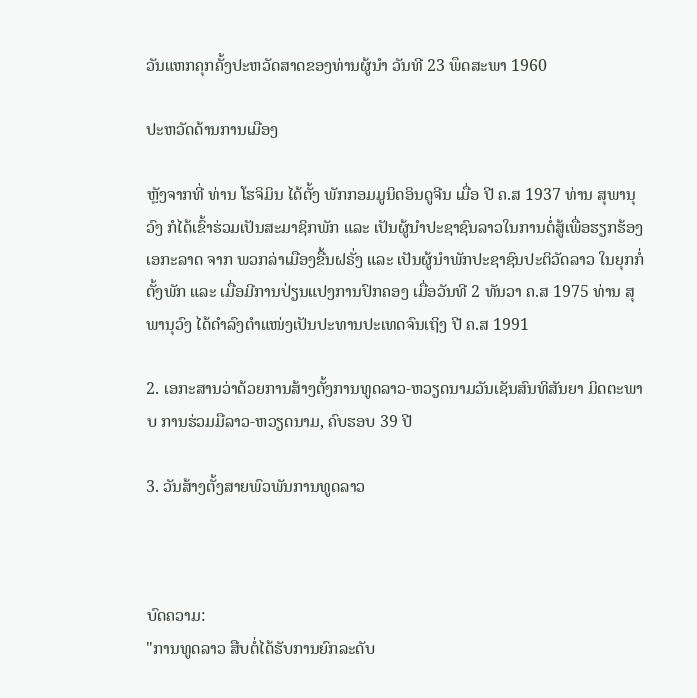ວັນແຫກຄຸກຄັ້ງປະຫວັດສາດຂອງທ່ານຜູ້ນຳ ວັນທີ 23 ພຶດສະພາ 1960

ປະຫວັດດ້ານການເມືອງ

ຫຼັງຈາກທີ່ ທ່ານ ໂຮຈິມິນ ໄດ້ຕັ້ງ ພັກກອມມູນິດອິນດູຈີນ ເມື່ອ ປີ ຄ.ສ 1937 ທ່ານ ສຸພານຸວົງ ກໍໄດ້ເຂົ້າຮ່ວມເປັນສະມາຊິກພັກ ແລະ ເປັນຜູ້ນຳປະຊາຊົນລາວໃນການຕໍ່ສູ້ເພື່ອຮຽກຮ້ອງເອກະລາດ ຈາກ ພວກລ່າເມືອງຂື້ນຝຣັ່ງ ແລະ ເປັນຜູ້ນຳພັກປະຊາຊົນປະຕິວັດລາວ ໃນຍຸກກໍ່ຕັ້ງພັກ ແລະ ເມື່ອມີການປ່ຽນແປງການປົກຄອງ ເມື່ອວັນທີ 2 ທັນວາ ຄ.ສ 1975 ທ່ານ ສຸພານຸວົງ ໄດ້ດຳລົງຕຳແໜ່ງເປັນປະທານປະເທດຈົນເຖິງ ປີ ຄ.ສ 1991

2. ເອກະສານວ່າດ້ວຍການສ້າງຕັ້ງການທູດລາວ-ຫວຽດນາມວັນເຊັນສົນທິສັນຍາ ມິດຕະພາບ ການຮ່ວມມືລາວ-ຫວຽດນາມ, ຄົບຮອບ 39 ປີ

3. ວັນສ້າງຕັ້ງສາຍພົວພັນການທູດລາວ



ບົດຄວາມ:
"ການທູດລາວ ສືບຕໍ່ໄດ້ຮັບການຍົກລະດັບ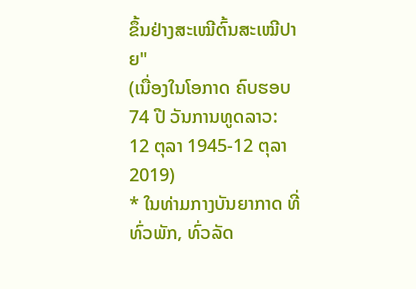ຂຶ້ນຢ່າງສະເໝີຕົ້ນສະເໝີປາຍ"
(ເນື່ອງໃນໂອກາດ ຄົບຮອບ 74 ປີ ວັນການທູດລາວ: 12 ຕຸລາ 1945-12 ຕຸລາ 2019)
* ໃນທ່າມກາງບັນຍາກາດ ທີ່ທົ່ວພັກ, ທົ່ວລັດ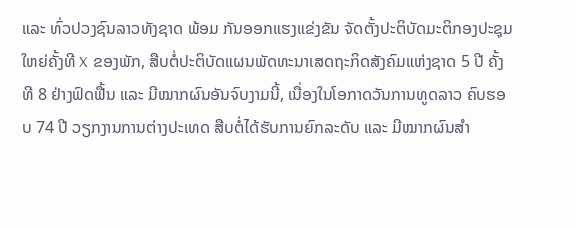ແລະ ທົ່ວປວງຊົນລາວທັງຊາດ ພ້ອມ ກັນອອກແຮງແຂ່ງຂັນ ຈັດຕັ້ງປະຕິບັດມະຕິກອງປະຊຸມໃຫຍ່ຄັ້ງທີ X ຂອງພັກ, ສືບຕໍ່ປະຕິບັດແຜນພັດທະນາເສດຖະກິດສັງຄົມແຫ່ງຊາດ 5 ປີ ຄັ້ງທີ 8 ຢ່າງຟົດຟື້ນ ແລະ ມີໝາກຜົນອັນຈົບງາມນີ້, ເນື່ອງໃນໂອກາດວັນການທູດລາວ ຄົບຮອບ 74 ປີ ວຽກງານການຕ່າງປະເທດ ສືບຕໍ່ໄດ້ຮັບການຍົກລະດັບ ແລະ ມີໝາກຜົນສຳ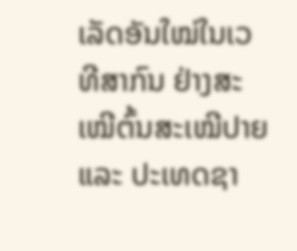ເລັດອັນໃໝ່ໃນເວທີສາກົນ ຢ່າງສະເໝີຕົ້ນສະເໝີປາຍ ແລະ ປະເທດຊາ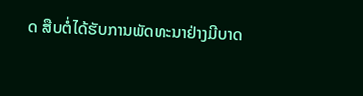ດ ສືບຕໍ່ໄດ້ຮັບການພັດທະນາຢ່າງມີບາດ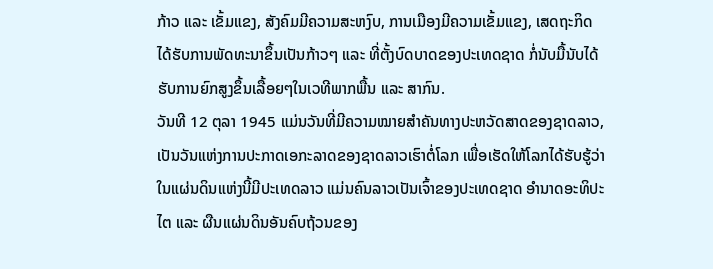ກ້າວ ແລະ ເຂັ້ມແຂງ, ສັງຄົມມີຄວາມສະຫງົບ, ການເມືອງມີຄວາມເຂັ້ມແຂງ, ເສດຖະກິດ ໄດ້ຮັບການພັດທະນາຂຶ້ນເປັນກ້າວໆ ແລະ ທີ່ຕັ້ງບົດບາດຂອງປະເທດຊາດ ກໍ່ນັບມື້ນັບໄດ້ຮັບການຍົກສູງຂຶ້ນເລື້ອຍໆໃນເວທີພາກພື້ນ ແລະ ສາກົນ.
ວັນທີ 12 ຕຸລາ 1945 ແມ່ນວັນທີ່ມີຄວາມໝາຍສຳຄັນທາງປະຫວັດສາດຂອງຊາດລາວ, ເປັນວັນແຫ່ງການປະກາດເອກະລາດຂອງຊາດລາວເຮົາຕໍ່ໂລກ ເພື່ອເຮັດໃຫ້ໂລກໄດ້ຮັບຮູ້ວ່າ ໃນແຜ່ນດິນແຫ່ງນີ້ມີປະເທດລາວ ແມ່ນຄົນລາວເປັນເຈົ້າຂອງປະເທດຊາດ ອຳນາດອະທິປະໄຕ ແລະ ຜືນແຜ່ນດິນອັນຄົບຖ້ວນຂອງ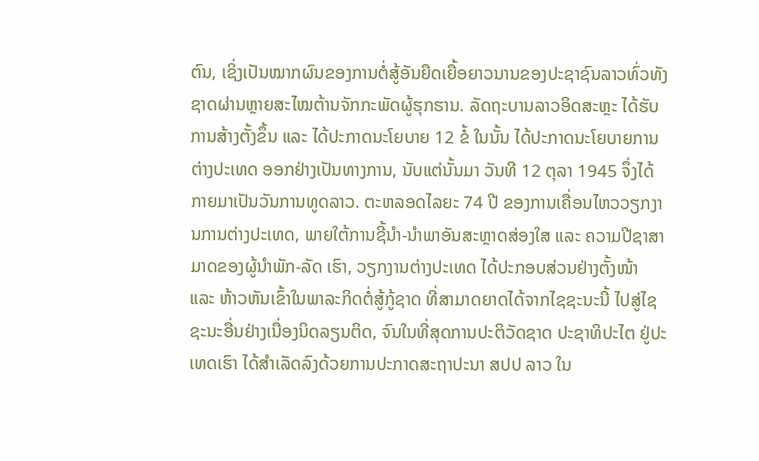ຕົນ, ເຊິ່ງເປັນໝາກຜົນຂອງການຕໍ່ສູ້ອັນຍືດເຍື້ອຍາວນານຂອງປະຊາຊົນລາວທົ່ວທັງຊາດຜ່ານຫຼາຍສະໄໝຕ້ານຈັກກະພັດຜູ້ຮຸກຮານ. ລັດຖະບານລາວອິດສະຫຼະ ໄດ້ຮັບການສ້າງຕັ້ງຂຶ້ນ ແລະ ໄດ້ປະກາດນະໂຍບາຍ 12 ຂໍ້ ໃນນັ້ນ ໄດ້ປະກາດນະໂຍບາຍການຕ່າງປະເທດ ອອກຢ່າງເປັນທາງການ, ນັບແຕ່ນັ້ນມາ ວັນທີ 12 ຕຸລາ 1945 ຈຶ່ງໄດ້ກາຍມາເປັນວັນການທູດລາວ. ຕະຫລອດໄລຍະ 74 ປີ ຂອງການເຄື່ອນໄຫວວຽກງານການຕ່າງປະເທດ, ພາຍໃຕ້ການຊີ້ນຳ-ນຳພາອັນສະຫຼາດສ່ອງໃສ ແລະ ຄວາມປີຊາສາມາດຂອງຜູ້ນຳພັກ-ລັດ ເຮົາ, ວຽກງານຕ່າງປະເທດ ໄດ້ປະກອບສ່ວນຢ່າງຕັ້ງໜ້າ ແລະ ຫ້າວຫັນເຂົ້າໃນພາລະກິດຕໍ່ສູ້ກູ້ຊາດ ທີ່ສາມາດຍາດໄດ້ຈາກໄຊຊະນະນີ້ ໄປສູ່ໄຊຊະນະອື່ນຢ່າງເນື່ອງນິດລຽນຕິດ, ຈົນໃນທີ່ສຸດການປະຕິວັດຊາດ ປະຊາທິປະໄຕ ຢູ່ປະເທດເຮົາ ໄດ້ສຳເລັດລົງດ້ວຍການປະກາດສະຖາປະນາ ສປປ ລາວ ໃນ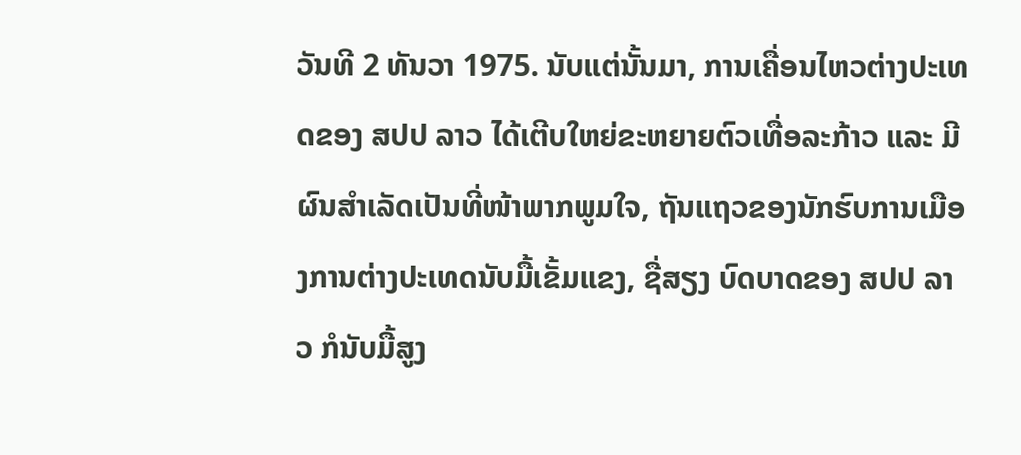ວັນທີ 2 ທັນວາ 1975. ນັບແຕ່ນັ້ນມາ, ການເຄື່ອນໄຫວຕ່າງປະເທດຂອງ ສປປ ລາວ ໄດ້ເຕີບໃຫຍ່ຂະຫຍາຍຕົວເທື່ອລະກ້າວ ແລະ ມີຜົນສໍາເລັດເປັນທີ່ໜ້າພາກພູມໃຈ, ຖັນແຖວຂອງນັກຮົບການເມືອງການຕ່າງປະເທດນັບມື້ເຂັ້ມແຂງ, ຊື່ສຽງ ບົດບາດຂອງ ສປປ ລາວ ກໍນັບມື້ສູງ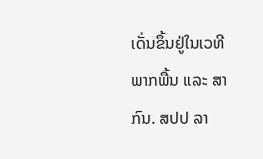ເດັ່ນຂຶ້ນຢູ່ໃນເວທີພາກພື້ນ ແລະ ສາກົນ. ສປປ ລາ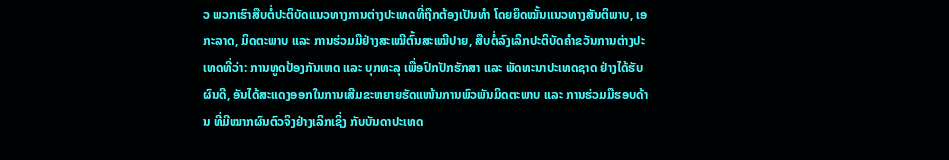ວ ພວກເຮົາສືບຕໍ່ປະຕິບັດແນວທາງການຕ່າງປະເທດທີ່ຖືກຕ້ອງເປັນທຳ ໂດຍຍຶດໝັ້ນແນວທາງສັນຕິພາບ, ເອກະລາດ, ມິດຕະພາບ ແລະ ການຮ່ວມມືຢ່າງສະເໝີຕົ້ນສະເໝີປາຍ, ສືບຕໍ່ລົງເລິກປະຕິບັດຄຳຂວັນການຕ່າງປະເທດທີ່ວ່າ: ການທູດປ້ອງກັນເຫດ ແລະ ບຸກທະລຸ ເພື່ອປົກປັກຮັກສາ ແລະ ພັດທະນາປະເທດຊາດ ຢ່າງໄດ້ຮັບຜົນດີ, ອັນໄດ້ສະແດງອອກໃນການເສີມຂະຫຍາຍຮັດແໜ້ນການພົວພັນມິດຕະພາບ ແລະ ການຮ່ວມມືຮອບດ້ານ ທີ່ມີໝາກຜົນຕົວຈິງຢ່າງເລິກເຊິ່ງ ກັບບັນດາປະເທດ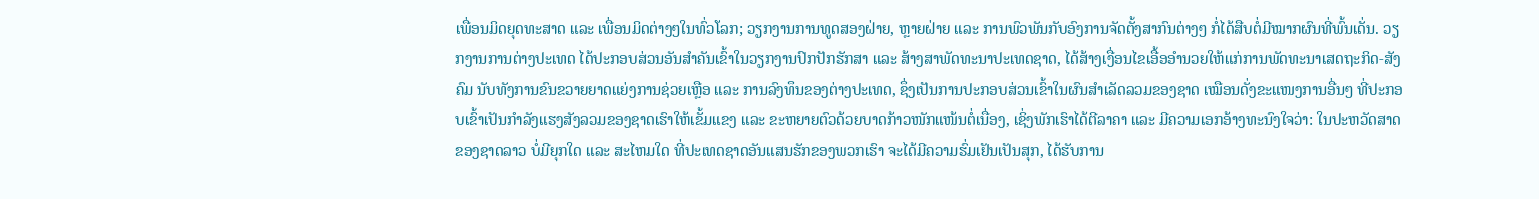ເພື່ອນມິດຍຸດທະສາດ ແລະ ເພື່ອນມິດຕ່າງໆໃນທົ່ວໂລກ; ວຽກງານການທູດສອງຝ່າຍ, ຫຼາຍຝ່າຍ ແລະ ການພົວພັນກັບອົງການຈັດຕັ້ງສາກົນຕ່າງໆ ກໍ່ໄດ້ສືບຕໍ່ມີໝາກຜົນທີ່ພົ້ນເດັ່ນ. ວຽກງານການຕ່າງປະເທດ ໄດ້ປະກອບສ່ວນອັນສຳຄັນເຂົ້າໃນວຽກງານປົກປັກຮັກສາ ແລະ ສ້າງສາພັດທະນາປະເທດຊາດ, ໄດ້ສ້າງເງື່ອນໄຂເອື້ອອຳນວຍໃຫ້ແກ່ການພັດທະນາເສດຖະກິດ-ສັງຄົມ ນັບທັງການຂົນຂວາຍຍາດແຍ່ງການຊ່ວຍເຫຼືອ ແລະ ການລົງທຶນຂອງຕ່າງປະເທດ, ຊຶ່ງເປັນການປະກອບສ່ວນເຂົ້າໃນຜົນສຳເລັດລວມຂອງຊາດ ເໝືອນດັ່ງຂະແໜງການອື່ນໆ ທີ່ປະກອບເຂົ້າເປັນກຳລັງແຮງສັງລວມຂອງຊາດເຮົາໃຫ້ເຂັ້ມແຂງ ແລະ ຂະຫຍາຍຕົວດ້ວຍບາດກ້າວໜັກແໜ້ນຕໍ່ເນື່ອງ, ເຊິ່ງພັກເຮົາໄດ້ຕີລາຄາ ແລະ ມີຄວາມເອກອ້າງທະນົງໃຈວ່າ: ໃນປະຫວັດສາດຂອງຊາດລາວ ບໍ່ມີຍຸກໃດ ແລະ ສະໄຫມໃດ ທີ່ປະເທດຊາດອັນແສນຮັກຂອງພວກເຮົາ ຈະໄດ້ມີຄວາມຮົ່ມເຢັນເປັນສຸກ, ໄດ້ຮັບການ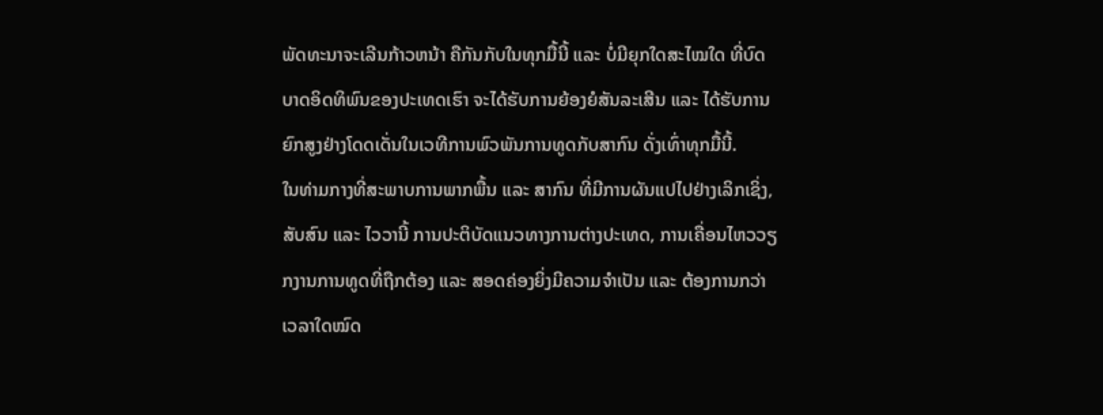ພັດທະນາຈະເລີນກ້າວຫນ້າ ຄືກັນກັບໃນທຸກມື້ນີ້ ແລະ ບໍ່ມີຍຸກໃດສະໄໝໃດ ທີ່ບົດບາດອິດທິພົນຂອງປະເທດເຮົາ ຈະໄດ້ຮັບການຍ້ອງຍໍສັນລະເສີນ ແລະ ໄດ້ຮັບການຍົກສູງຢ່າງໂດດເດັ່ນໃນເວທີການພົວພັນການທູດກັບສາກົນ ດັ່ງເທົ່າທຸກມື້ນີ້.
ໃນທ່າມກາງທີ່ສະພາບການພາກພື້ນ ແລະ ສາກົນ ທີ່ມີການຜັນແປໄປຢ່າງເລິກເຊິ່ງ, ສັບສົນ ແລະ ໄວວານີ້ ການປະຕິບັດແນວທາງການຕ່າງປະເທດ, ການເຄື່ອນໄຫວວຽກງານການທູດທີ່ຖືກຕ້ອງ ແລະ ສອດຄ່ອງຍິ່ງມີຄວາມຈໍາເປັນ ແລະ ຕ້ອງການກວ່າເວລາໃດໝົດ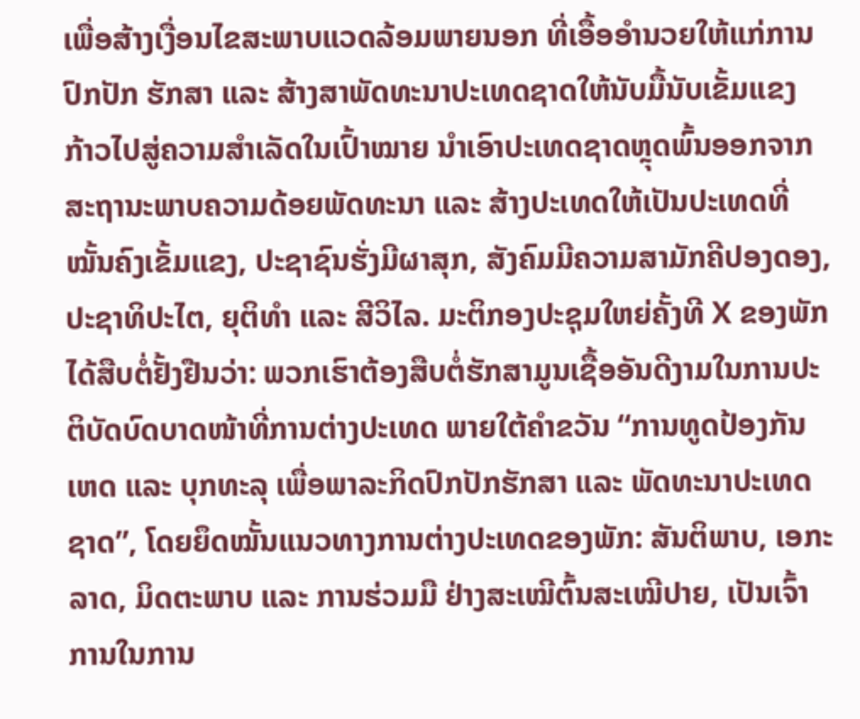ເພື່ອສ້າງເງື່ອນໄຂສະພາບແວດລ້ອມພາຍນອກ ທີ່ເອື້ອອໍານວຍໃຫ້ແກ່ການປົກປັກ ຮັກສາ ແລະ ສ້າງສາພັດທະນາປະເທດຊາດໃຫ້ນັບມື້ນັບເຂັ້ມແຂງ ກ້າວໄປສູ່ຄວາມສໍາເລັດໃນເປົ້າໝາຍ ນໍາເອົາປະເທດຊາດຫຼຸດພົ້ນອອກຈາກສະຖານະພາບຄວາມດ້ອຍພັດທະນາ ແລະ ສ້າງປະເທດໃຫ້ເປັນປະເທດທີ່ໝັ້ນຄົງເຂັ້ມແຂງ, ປະຊາຊົນຮັ່ງມີຜາສຸກ, ສັງຄົມມີຄວາມສາມັກຄີປອງດອງ, ປະຊາທິປະໄຕ, ຍຸຕິທໍາ ແລະ ສີວິໄລ. ມະຕິກອງປະຊຸມໃຫຍ່ຄັ້ງທີ X ຂອງພັກ ໄດ້ສືບຕໍ່ຢັ້ງຢືນວ່າ: ພວກເຮົາຕ້ອງສືບຕໍ່ຮັກສາມູນເຊື້ອອັນດີງາມໃນການປະຕິບັດບົດບາດໜ້າທີ່ການຕ່າງປະເທດ ພາຍໃຕ້ຄໍາຂວັນ “ການທູດປ້ອງກັນເຫດ ແລະ ບຸກທະລຸ ເພື່ອພາລະກິດປົກປັກຮັກສາ ແລະ ພັດທະນາປະເທດຊາດ”, ໂດຍຍຶດໝັ້ນແນວທາງການຕ່າງປະເທດຂອງພັກ: ສັນຕິພາບ, ເອກະລາດ, ມິດຕະພາບ ແລະ ການຮ່ວມມື ຢ່າງສະເໝີຕົ້ນສະເໝີປາຍ, ເປັນເຈົ້າການໃນການ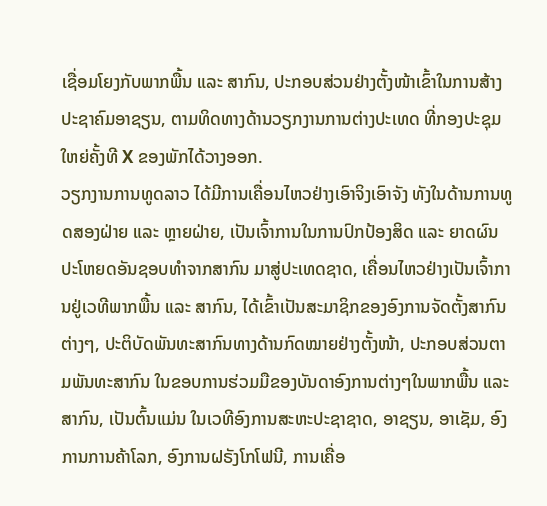ເຊື່ອມໂຍງກັບພາກພື້ນ ແລະ ສາກົນ, ປະກອບສ່ວນຢ່າງຕັ້ງໜ້າເຂົ້າໃນການສ້າງປະຊາຄົມອາຊຽນ, ຕາມທິດທາງດ້ານວຽກງານການຕ່າງປະເທດ ທີ່ກອງປະຊຸມໃຫຍ່ຄັ້ງທີ X ຂອງພັກໄດ້ວາງອອກ.
ວຽກງານການທູດລາວ ໄດ້ມີການເຄື່ອນໄຫວຢ່າງເອົາຈິງເອົາຈັງ ທັງໃນດ້ານການທູດສອງຝ່າຍ ແລະ ຫຼາຍຝ່າຍ, ເປັນເຈົ້າການໃນການປົກປ້ອງສິດ ແລະ ຍາດຜົນປະໂຫຍດອັນຊອບທຳຈາກສາກົນ ມາສູ່ປະເທດຊາດ, ເຄື່ອນໄຫວຢ່າງເປັນເຈົ້າການຢູ່ເວທີພາກພື້ນ ແລະ ສາກົນ, ໄດ້ເຂົ້າເປັນສະມາຊິກຂອງອົງການຈັດຕັ້ງສາກົນຕ່າງໆ, ປະຕິບັດພັນທະສາກົນທາງດ້ານກົດໝາຍຢ່າງຕັ້ງໜ້າ, ປະກອບສ່ວນຕາມພັນທະສາກົນ ໃນຂອບການຮ່ວມມືຂອງບັນດາອົງການຕ່າງໆໃນພາກພື້ນ ແລະ ສາກົນ, ເປັນຕົ້ນແມ່ນ ໃນເວທີອົງການສະຫະປະຊາຊາດ, ອາຊຽນ, ອາເຊັມ, ອົງການການຄ້າໂລກ, ອົງການຝຣັງໂກໂຟນີ, ການເຄື່ອ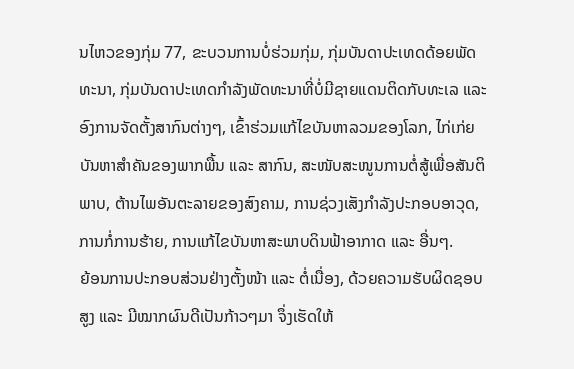ນໄຫວຂອງກຸ່ມ 77, ຂະບວນການບໍ່ຮ່ວມກຸ່ມ, ກຸ່ມບັນດາປະເທດດ້ອຍພັດທະນາ, ກຸ່ມບັນດາປະເທດກຳລັງພັດທະນາທີ່ບໍ່ມີຊາຍແດນຕິດກັບທະເລ ແລະ ອົງການຈັດຕັ້ງສາກົນຕ່າງໆ, ເຂົ້າຮ່ວມແກ້ໄຂບັນຫາລວມຂອງໂລກ, ໄກ່ເກ່ຍບັນຫາສຳຄັນຂອງພາກພື້ນ ແລະ ສາກົນ, ສະໜັບສະໜູນການຕໍ່ສູ້ເພື່ອສັນຕິພາບ, ຕ້ານໄພອັນຕະລາຍຂອງສົງຄາມ, ການຊ່ວງເສັງກຳລັງປະກອບອາວຸດ, ການກໍ່ການຮ້າຍ, ການແກ້ໄຂບັນຫາສະພາບດິນຟ້າອາກາດ ແລະ ອື່ນໆ.
ຍ້ອນການປະກອບສ່ວນຢ່າງຕັ້ງໜ້າ ແລະ ຕໍ່ເນື່ອງ, ດ້ວຍຄວາມຮັບຜິດຊອບສູງ ແລະ ມີໝາກຜົນດີເປັນກ້າວໆມາ ຈຶ່ງເຮັດໃຫ້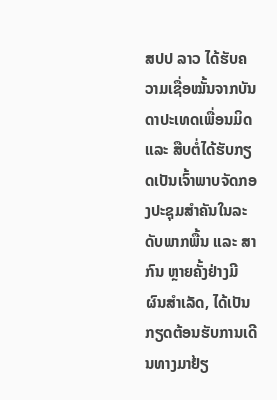ສປປ ລາວ ໄດ້ຮັບຄວາມເຊື່ອໝັ້ນຈາກບັນດາປະເທດເພື່ອນມິດ ແລະ ສືບຕໍ່ໄດ້ຮັບກຽດເປັນເຈົ້າພາບຈັດກອງປະຊຸມສຳຄັນໃນລະດັບພາກພື້ນ ແລະ ສາກົນ ຫຼາຍຄັ້ງຢ່າງມີຜົນສຳເລັດ, ໄດ້ເປັນກຽດຕ້ອນຮັບການເດີນທາງມາຢ້ຽ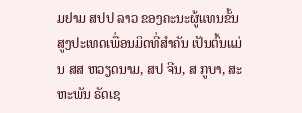ມຢາມ ສປປ ລາວ ຂອງຄະນະຜູ້ແທນຂັ້ນສູງປະເທດເພື່ອນມິດທີ່ສຳຄັນ ເປັນຕົ້ນແມ່ນ ສສ ຫວຽດນາມ, ສປ ຈີນ, ສ ກູບາ, ສະຫະພັນ ຣັດເຊ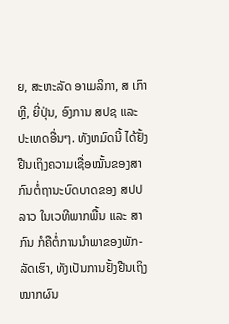ຍ, ສະຫະລັດ ອາເມລິກາ, ສ ເກົາຫຼີ, ຍີ່ປຸ່ນ, ອົງການ ສປຊ ແລະ ປະເທດອື່ນໆ. ທັງຫມົດນີ້ ໄດ້ຢັ້ງຢືນເຖິງຄວາມເຊື່ອໝັ້ນຂອງສາກົນຕໍ່ຖານະບົດບາດຂອງ ສປປ ລາວ ໃນເວທີພາກພື້ນ ແລະ ສາກົນ ກໍຄືຕໍ່ການນໍາພາຂອງພັກ-ລັດເຮົາ, ທັງເປັນການຢັ້ງຢືນເຖິງໝາກຜົນ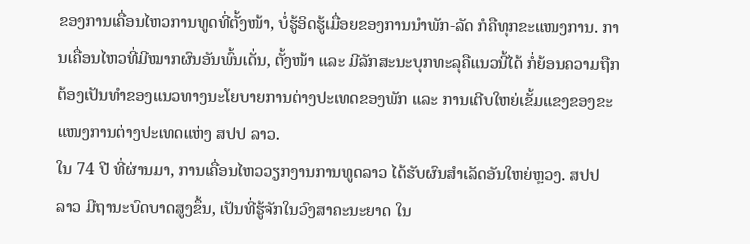ຂອງການເຄື່ອນໄຫວການທູດທີ່ຕັ້ງໜ້າ, ບໍ່ຮູ້ອິດຮູ້ເມື່ອຍຂອງການນໍາພັກ-ລັດ ກໍຄືທຸກຂະແໜງການ. ການເຄື່ອນໄຫວທີ່ມີໝາກຜົນອັນພົ້ນເດັ່ນ, ຕັ້ງໜ້າ ແລະ ມີລັກສະນະບຸກທະລຸຄືແນວນີ້ໄດ້ ກໍ່ຍ້ອນຄວາມຖືກຕ້ອງເປັນທໍາຂອງແນວທາງນະໂຍບາຍການຕ່າງປະເທດຂອງພັກ ແລະ ການເຕີບໃຫຍ່ເຂັ້ມແຂງຂອງຂະແໜງການຕ່າງປະເທດແຫ່ງ ສປປ ລາວ.
ໃນ 74 ປີ ທີ່ຜ່ານມາ, ການເຄື່ອນໄຫວວຽກງານການທູດລາວ ໄດ້ຮັບຜົນສໍາເລັດອັນໃຫຍ່ຫຼວງ. ສປປ ລາວ ມີຖານະບົດບາດສູງຂຶ້ນ, ເປັນທີ່ຮູ້ຈັກໃນວົງສາຄະນະຍາດ ໃນ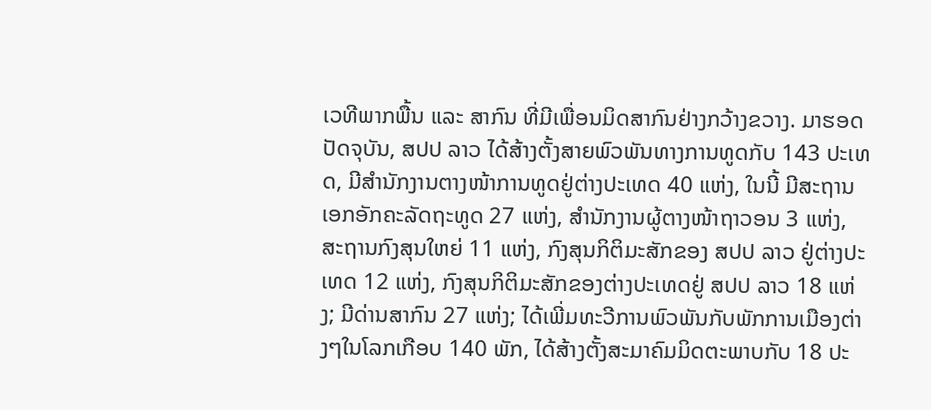ເວທີພາກພື້ນ ແລະ ສາກົນ ທີ່ມີເພື່ອນມິດສາກົນຢ່າງກວ້າງຂວາງ. ມາຮອດປັດຈຸບັນ, ສປປ ລາວ ໄດ້ສ້າງຕັ້ງສາຍພົວພັນທາງການທູດກັບ 143 ປະເທດ, ມີສໍານັກງານຕາງໜ້າການທູດຢູ່ຕ່າງປະເທດ 40 ແຫ່ງ, ໃນນີ້ ມີສະຖານເອກອັກຄະລັດຖະທູດ 27 ແຫ່ງ, ສໍານັກງານຜູ້ຕາງໜ້າຖາວອນ 3 ແຫ່ງ, ສະຖານກົງສຸນໃຫຍ່ 11 ແຫ່ງ, ກົງສຸນກິຕິມະສັກຂອງ ສປປ ລາວ ຢູ່ຕ່າງປະເທດ 12 ແຫ່ງ, ກົງສຸນກິຕິມະສັກຂອງຕ່າງປະເທດຢູ່ ສປປ ລາວ 18 ແຫ່ງ; ມີດ່ານສາກົນ 27 ແຫ່ງ; ໄດ້ເພີ່ມທະວີການພົວພັນກັບພັກການເມືອງຕ່າງໆໃນໂລກເກືອບ 140 ພັກ, ໄດ້ສ້າງຕັ້ງສະມາຄົມມິດຕະພາບກັບ 18 ປະ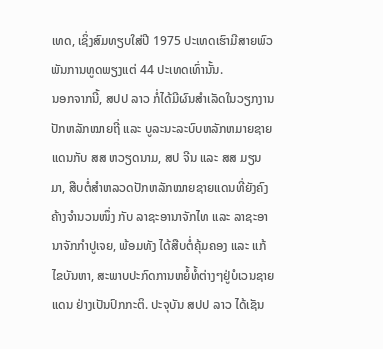ເທດ, ເຊິ່ງສົມທຽບໃສ່ປີ 1975 ປະເທດເຮົາມີສາຍພົວພັນການທູດພຽງແຕ່ 44 ປະເທດເທົ່ານັ້ນ.
ນອກຈາກນີ້, ສປປ ລາວ ກໍ່ໄດ້ມີຜົນສໍາເລັດໃນວຽກງານປັກຫລັກໝາຍຖີ່ ແລະ ບູລະນະລະບົບຫລັກຫມາຍຊາຍແດນກັບ ສສ ຫວຽດນາມ, ສປ ຈີນ ແລະ ສສ ມຽນມາ, ສືບຕໍ່ສໍາຫລວດປັກຫລັກໝາຍຊາຍແດນທີ່ຍັງຄົງຄ້າງຈຳນວນໜຶ່ງ ກັບ ລາຊະອານາຈັກໄທ ແລະ ລາຊະອານາຈັກກໍາປູເຈຍ, ພ້ອມທັງ ໄດ້ສືບຕໍ່ຄຸ້ມຄອງ ແລະ ແກ້ໄຂບັນຫາ, ສະພາບປະກົດການຫຍໍ້ທໍ້ຕ່າງໆຢູ່ບໍເວນຊາຍແດນ ຢ່າງເປັນປົກກະຕິ. ປະຈຸບັນ ສປປ ລາວ ໄດ້ເຊັນ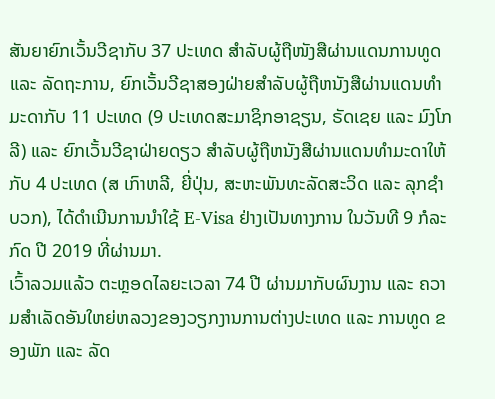ສັນຍາຍົກເວັ້ນວີຊາກັບ 37 ປະເທດ ສຳລັບຜູ້ຖືໜັງສືຜ່ານແດນການທູດ ແລະ ລັດຖະການ, ຍົກເວັ້ນວີຊາສອງຝ່າຍສໍາລັບຜູ້ຖືຫນັງສືຜ່ານແດນທໍາມະດາກັບ 11 ປະເທດ (9 ປະເທດສະມາຊິກອາຊຽນ, ຣັດເຊຍ ແລະ ມົງໂກລີ) ແລະ ຍົກເວັ້ນວີຊາຝ່າຍດຽວ ສໍາລັບຜູ້ຖືຫນັງສືຜ່ານແດນທໍາມະດາໃຫ້ກັບ 4 ປະເທດ (ສ ເກົາຫລີ, ຍີ່ປຸ່ນ, ສະຫະພັນທະລັດສະວິດ ແລະ ລຸກຊໍາບວກ), ໄດ້ດຳເນີນການນຳໃຊ້ E-Visa ຢ່າງເປັນທາງການ ໃນວັນທີ 9 ກໍລະກົດ ປີ 2019 ທີ່ຜ່ານມາ.
ເວົ້າລວມແລ້ວ ຕະຫຼອດໄລຍະເວລາ 74 ປີ ຜ່ານມາກັບຜົນງານ ແລະ ຄວາມສຳເລັດອັນໃຫຍ່ຫລວງຂອງວຽກງານການຕ່າງປະເທດ ແລະ ການທູດ ຂອງພັກ ແລະ ລັດ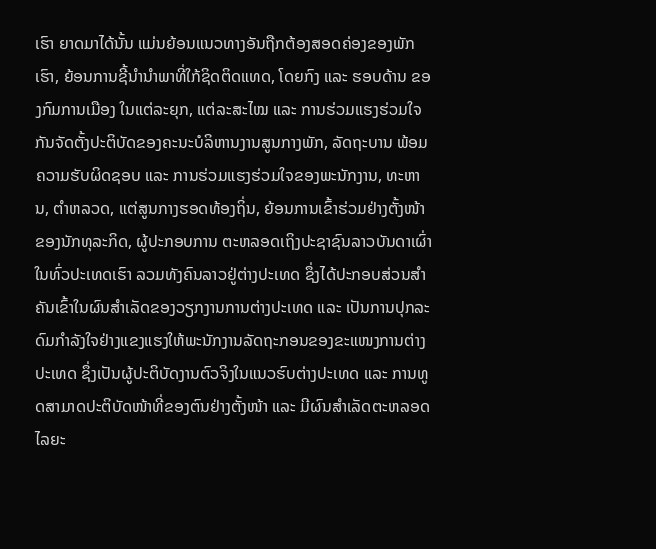ເຮົາ ຍາດມາໄດ້ນັ້ນ ແມ່ນຍ້ອນແນວທາງອັນຖືກຕ້ອງສອດຄ່ອງຂອງພັກເຮົາ, ຍ້ອນການຊີ້ນຳນໍາພາທີ່ໃກ້ຊິດຕິດແທດ, ໂດຍກົງ ແລະ ຮອບດ້ານ ຂອງກົມການເມືອງ ໃນແຕ່ລະຍຸກ, ແຕ່ລະສະໄໝ ແລະ ການຮ່ວມແຮງຮ່ວມໃຈກັນຈັດຕັ້ງປະຕິບັດຂອງຄະນະບໍລິຫານງານສູນກາງພັກ, ລັດຖະບານ ພ້ອມຄວາມຮັບຜິດຊອບ ແລະ ການຮ່ວມແຮງຮ່ວມໃຈຂອງພະນັກງານ, ທະຫານ, ຕຳຫລວດ, ແຕ່ສູນກາງຮອດທ້ອງຖິ່ນ, ຍ້ອນການເຂົ້າຮ່ວມຢ່າງຕັ້ງໜ້າຂອງນັກທຸລະກິດ, ຜູ້ປະກອບການ ຕະຫລອດເຖິງປະຊາຊົນລາວບັນດາເຜົ່າໃນທົ່ວປະເທດເຮົາ ລວມທັງຄົນລາວຢູ່ຕ່າງປະເທດ ຊຶ່ງໄດ້ປະກອບສ່ວນສຳຄັນເຂົ້າໃນຜົນສຳເລັດຂອງວຽກງານການຕ່າງປະເທດ ແລະ ເປັນການປຸກລະດົມກຳລັງໃຈຢ່າງແຂງແຮງໃຫ້ພະນັກງານລັດຖະກອນຂອງຂະແໜງການຕ່າງປະເທດ ຊຶ່ງເປັນຜູ້ປະຕິບັດງານຕົວຈິງໃນແນວຮົບຕ່າງປະເທດ ແລະ ການທູດສາມາດປະຕິບັດໜ້າທີ່ຂອງຕົນຢ່າງຕັ້ງໜ້າ ແລະ ມີຜົນສຳເລັດຕະຫລອດໄລຍະ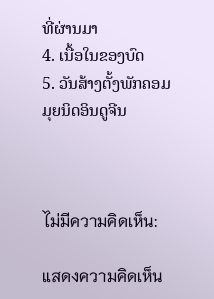ທີ່ຜ່ານມາ
4. ເນື້ອໃນຂອງບົດ
5. ວັນສ້າງຕັ້ງພັກຄອມມຸຍນິດອິນດູຈີນ



ไม่มีความคิดเห็น:

แสดงความคิดเห็น